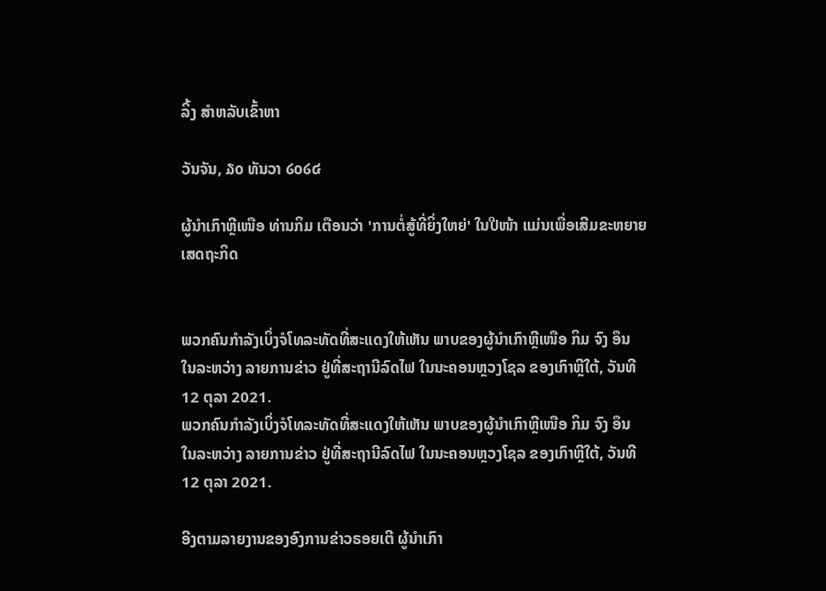ລິ້ງ ສຳຫລັບເຂົ້າຫາ

ວັນຈັນ, ໓໐ ທັນວາ ໒໐໒໔

ຜູ້ນຳເກົາຫຼີເໜືອ ທ່ານກິມ ເຕືອນວ່າ 'ການຕໍ່ສູ້ທີ່ຍິ່ງໃຫຍ່' ໃນປີໜ້າ ແມ່ນເພື່ອເສີມຂະຫຍາຍເສດຖະກິດ


ພວກຄົນກຳລັງເບິ່ງຈໍໂທລະທັດທີ່ສະແດງໃຫ້ເຫັນ ພາບຂອງຜູ້ນຳເກົາຫຼີເໜືອ ກິມ ຈົງ ອຶນ ໃນລະຫວ່າງ ລາຍການຂ່າວ ຢູ່ທີ່ສະຖານີລົດໄຟ ໃນນະຄອນຫຼວງໂຊລ ຂອງເກົາຫຼີໃຕ້, ວັນທີ 12 ຕຸລາ 2021.
ພວກຄົນກຳລັງເບິ່ງຈໍໂທລະທັດທີ່ສະແດງໃຫ້ເຫັນ ພາບຂອງຜູ້ນຳເກົາຫຼີເໜືອ ກິມ ຈົງ ອຶນ ໃນລະຫວ່າງ ລາຍການຂ່າວ ຢູ່ທີ່ສະຖານີລົດໄຟ ໃນນະຄອນຫຼວງໂຊລ ຂອງເກົາຫຼີໃຕ້, ວັນທີ 12 ຕຸລາ 2021.

ອີງຕາມລາຍງານຂອງອົງການຂ່າວຣອຍເຕີ ຜູ້ນຳເກົາ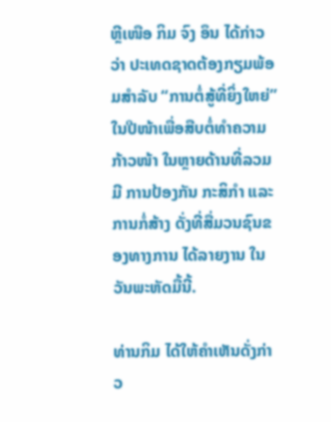ຫຼີເໜືອ ກິມ ຈົງ ອຶນ ໄດ້ກ່າວວ່າ ປະເທດຊາດຕ້ອງກຽມພ້ອມສຳລັບ “ການຕໍ່ສູ້ທີ່ຍິ່ງໃຫຍ່” ໃນປີໜ້າເພື່ອສືບຕໍ່ທຳຄວາມກ້າວໜ້າ ໃນຫຼາຍດ້ານທີ່ລວມມີ ການປ້ອງກັນ ກະສິກຳ ແລະການກໍ່ສ້າງ ດັ່ງທີ່ສື່ມວນຊົນຂອງທາງການ ໄດ້ລາຍງານ ໃນວັນພະຫັດມື້ນີ້.

ທ່ານກິມ ໄດ້ໃຫ້ຄຳເຫັນດັ່ງກ່າວ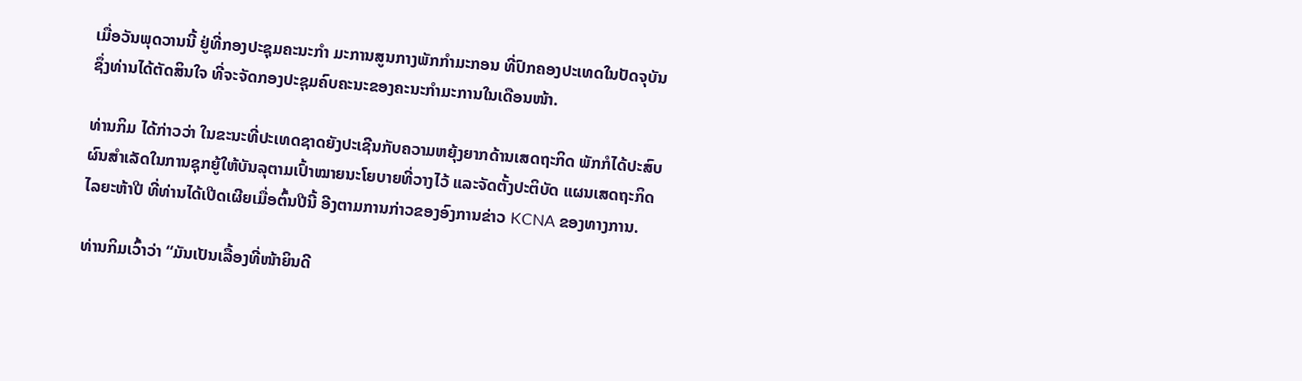ເມື່ອວັນພຸດວານນີ້ ຢູ່ທີ່ກອງປະຊຸມຄະນະກຳ ມະການສູນກາງພັກກຳມະກອນ ທີ່ປົກຄອງປະເທດໃນປັດຈຸບັນ ຊຶ່ງທ່ານໄດ້ຕັດສິນໃຈ ທີ່ຈະຈັດກອງປະຊຸມຄົບຄະນະຂອງຄະນະກຳມະການໃນເດືອນໜ້າ.

ທ່ານກິມ ໄດ້ກ່າວວ່າ ໃນຂະນະທີ່ປະເທດຊາດຍັງປະເຊີນກັບຄວາມຫຍຸ້ງຍາກດ້ານເສດຖະກິດ ພັກກໍໄດ້ປະສົບຜົນສຳເລັດໃນການຊຸກຍູ້ໃຫ້ບັນລຸຕາມເປົ້າໝາຍນະໂຍບາຍທີ່ວາງໄວ້ ແລະຈັດຕັ້ງປະຕິບັດ ແຜນເສດຖະກິດໄລຍະຫ້າປີ ທີ່ທ່ານໄດ້ເປີດເຜີຍເມື່ອຕົ້ນປີນີ້ ອີງຕາມການກ່າວຂອງອົງການຂ່າວ KCNA ຂອງທາງການ.

ທ່ານກິມເວົ້າວ່າ “ມັນເປັນເລື້ອງທີ່ໜ້າຍິນດີ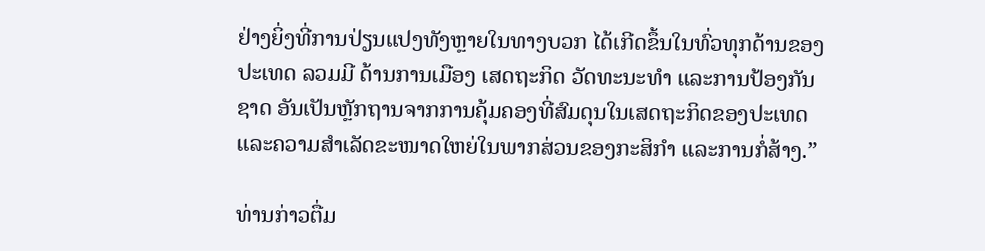ຢ່າງຍິ່ງທີ່ການປ່ຽນແປງທັງຫຼາຍໃນທາງບວກ ໄດ້ເກີດຂຶ້ນໃນທົ່ວທຸກດ້ານຂອງປະເທດ ລວມມີ ດ້ານການເມືອງ ເສດຖະກິດ ວັດທະນະທຳ ແລະການປ້ອງກັນຊາດ ອັນເປັນຫຼັກຖານຈາກການຄຸ້ມຄອງທີ່ສົມດຸນໃນເສດຖະກິດຂອງປະເທດ ແລະຄວາມສຳເລັດຂະໜາດໃຫຍ່ໃນພາກສ່ວນຂອງກະສິກຳ ແລະການກໍ່ສ້າງ.”

ທ່ານກ່າວຕື່ມ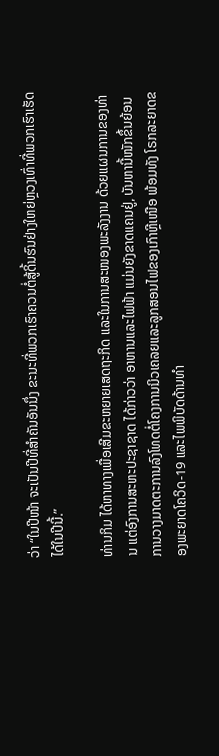ວ່າ “ໃນປີໜ້າ ຈະເປັນປີທີ່ສຳຄັນອັນນຶ່ງ ຂະນະທີ່ພວກເຮົາຄວນຕໍ່ສູ້ດິ້ນຮົນຢ່າງໃຫຍ່ຫຼວງເທົ່າທີ່ພວກເຮົາເຮັດໄດ້ໃນປີນີ້.”

ທ່ານກິມ ໄດ້ຫາທາງເພື່ອເສີມຂະຫຍາຍເສດຖະກິດ ແລະໃນການສະໜອງພະລັງງານ ດ້ວຍແຜນການຂອງທ່ານ ແຕ່ອົງການສະຫະປະຊາຊາດ ໄດ້ກ່າວວ່າ ອາຫານແລະໄຟຟ້າ ແມ່ນຍັງຂາດແຄນຢູ່, ບັນຫານີ້ໜັກຂຶ້ນຍ້ອນການວາງມາດຕະການລົງໂທດຕໍ່ໂຄງການນິວເຄລຍແລະລູກສອນໄຟຂອງເກົາຫຼີເໜືອ ພ້ອມທັງ ໂຣກລະຍາດຂອງພະຍາດໂຄວິດ-19 ແລະໄພພິບັດດ້ານທຳ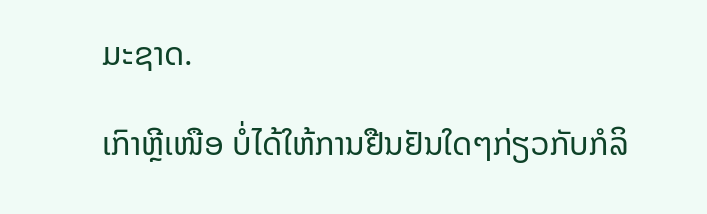ມະຊາດ.

ເກົາຫຼີເໜືອ ບໍ່ໄດ້ໃຫ້ການຢືນຢັນໃດໆກ່ຽວກັບກໍລິ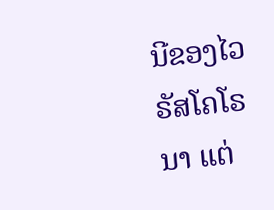ນີຂອງໄວຣັສໂຄໂຣນາ ແຕ່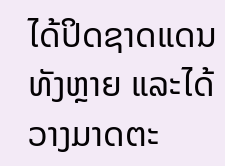ໄດ້ປິດຊາດແດນທັງຫຼາຍ ແລະໄດ້ວາງມາດຕະ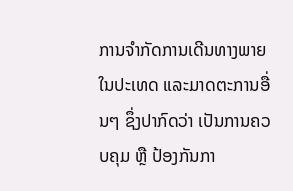ການຈຳກັດການເດີນທາງພາຍໃນປະເທດ ແລະມາດຕະການອື່ນໆ ຊຶ່ງປາກົດວ່າ ເປັນການຄວບຄຸມ ຫຼື ປ້ອງກັນກາ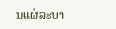ນແຜ່ລະບາ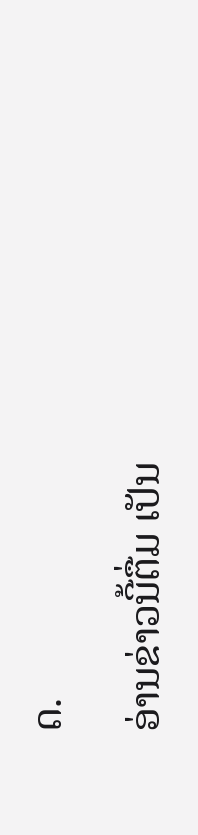ດ.

ອ່ານຂ່າວນີ້ຕື່ມ ເປັນ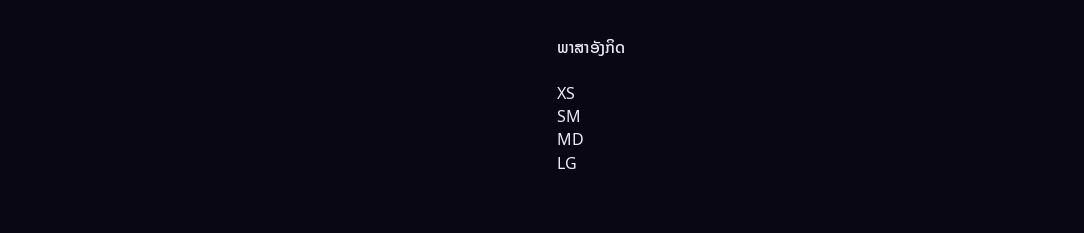ພາສາອັງກິດ

XS
SM
MD
LG